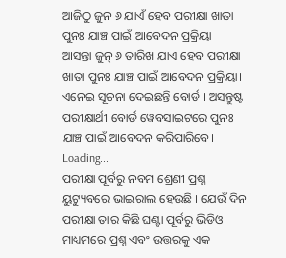ଆଜିଠୁ ଜୁନ ୬ ଯାଏଁ ହେବ ପରୀକ୍ଷା ଖାତା ପୁନଃ ଯାଞ୍ଚ ପାଇଁ ଆବେଦନ ପ୍ରକ୍ରିୟା
ଆସନ୍ତା ଜୁନ୍ ୬ ତାରିଖ ଯାଏ ହେବ ପରୀକ୍ଷା ଖାତା ପୁନଃ ଯାଞ୍ଚ ପାଇଁ ଆବେଦନ ପ୍ରକ୍ରିୟା। ଏନେଇ ସୂଚନା ଦେଇଛନ୍ତି ବୋର୍ଡ । ଅସନ୍ତୁଷ୍ଟ ପରୀକ୍ଷାର୍ଥୀ ବୋର୍ଡ ୱେବସାଇଟରେ ପୁନଃ ଯାଞ୍ଚ ପାଇଁ ଆବେଦନ କରିପାରିବେ।
Loading...
ପରୀକ୍ଷା ପୂର୍ବରୁ ନବମ ଶ୍ରେଣୀ ପ୍ରଶ୍ନ ୟୁଟ୍ୟୁବରେ ଭାଇରାଲ ହେଉଛି । ଯେଉଁ ଦିନ ପରୀକ୍ଷା ତାର କିଛି ଘଣ୍ଟା ପୂର୍ବରୁ ଭିଡିଓ ମାଧ୍ୟମରେ ପ୍ରଶ୍ନ ଏବଂ ଉତ୍ତରକୁ ଏକ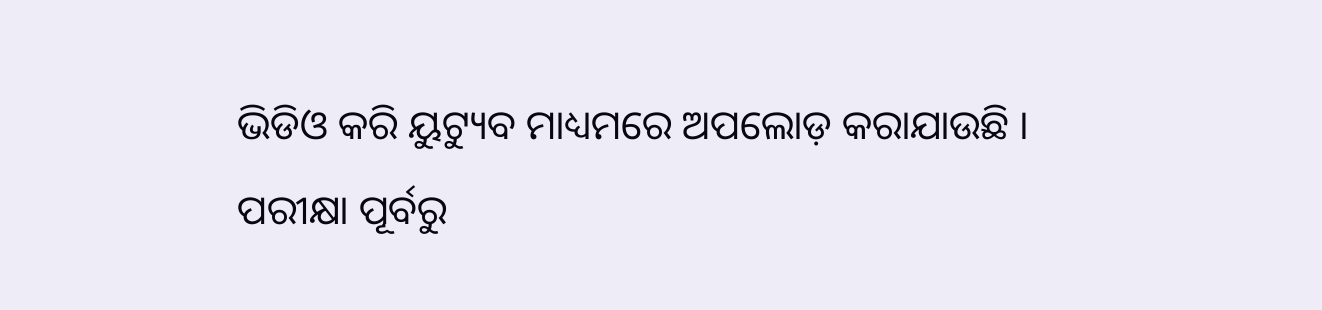ଭିଡିଓ କରି ୟୁଟ୍ୟୁବ ମାଧ୍ୟମରେ ଅପଲୋଡ଼ କରାଯାଉଛି ।
ପରୀକ୍ଷା ପୂର୍ବରୁ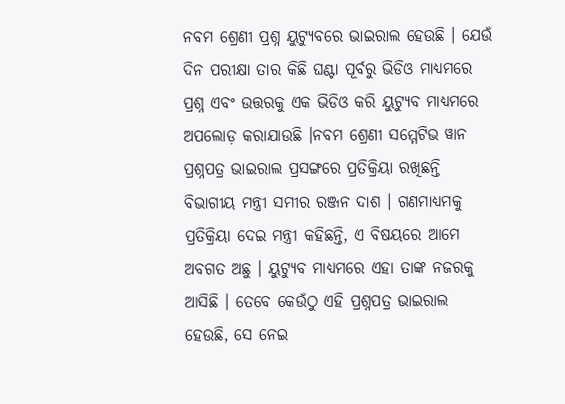ନବମ ଶ୍ରେଣୀ ପ୍ରଶ୍ନ ୟୁଟ୍ୟୁବରେ ଭାଇରାଲ ହେଉଛି । ଯେଉଁ ଦିନ ପରୀକ୍ଷା ତାର କିଛି ଘଣ୍ଟା ପୂର୍ବରୁ ଭିଡିଓ ମାଧ୍ୟମରେ ପ୍ରଶ୍ନ ଏବଂ ଉତ୍ତରକୁ ଏକ ଭିଡିଓ କରି ୟୁଟ୍ୟୁବ ମାଧ୍ୟମରେ ଅପଲୋଡ଼ କରାଯାଉଛି ।ନବମ ଶ୍ରେଣୀ ସମ୍ମେଟିଭ ୱାନ ପ୍ରଶ୍ନପତ୍ର ଭାଇରାଲ ପ୍ରସଙ୍ଗରେ ପ୍ରତିକ୍ରିୟା ରଖିଛନ୍ତି ବିଭାଗୀୟ ମନ୍ତ୍ରୀ ସମୀର ରଞ୍ଜନ ଦାଶ । ଗଣମାଧ୍ୟମକୁ ପ୍ରତିକ୍ରିୟା ଦେଇ ମନ୍ତ୍ରୀ କହିଛନ୍ତି, ଏ ବିଷୟରେ ଆମେ ଅବଗତ ଅଛୁ । ୟୁଟ୍ୟୁବ ମାଧ୍ୟମରେ ଏହା ତାଙ୍କ ନଜରକୁ ଆସିଛି । ତେବେ କେଉଁଠୁ ଏହି ପ୍ରଶ୍ନପତ୍ର ଭାଇରାଲ ହେଉଛି, ସେ ନେଇ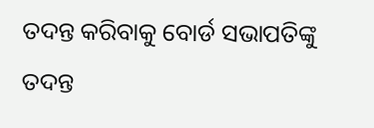ତଦନ୍ତ କରିବାକୁ ବୋର୍ଡ ସଭାପତିଙ୍କୁ ତଦନ୍ତ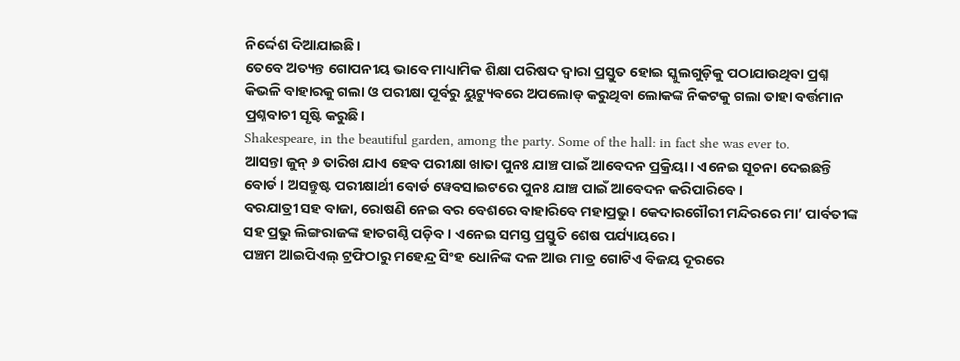ନିର୍ଦ୍ଦେଶ ଦିଆଯାଇଛି।
ତେବେ ଅତ୍ୟନ୍ତ ଗୋପନୀୟ ଭାବେ ମାଧ୍ୟାମିକ ଶିକ୍ଷା ପରିଷଦ ଦ୍ବାରା ପ୍ରସ୍ତୁତ ହୋଇ ସ୍କୁଲଗୁଡ଼ିକୁ ପଠାଯାଉଥିବା ପ୍ରଶ୍ନ କିଭଳି ବାହାରକୁ ଗଲା ଓ ପରୀକ୍ଷା ପୂର୍ବରୁ ୟୁଟ୍ୟୁବରେ ଅପଲୋଡ୍ କରୁଥିବା ଲୋକଙ୍କ ନିକଟକୁ ଗଲା ତାହା ବର୍ତ୍ତମାନ ପ୍ରଶ୍ନବାଚୀ ସୃଷ୍ଟି କରୁଛି।
Shakespeare, in the beautiful garden, among the party. Some of the hall: in fact she was ever to.
ଆସନ୍ତା ଜୁନ୍ ୬ ତାରିଖ ଯାଏ ହେବ ପରୀକ୍ଷା ଖାତା ପୁନଃ ଯାଞ୍ଚ ପାଇଁ ଆବେଦନ ପ୍ରକ୍ରିୟା। ଏନେଇ ସୂଚନା ଦେଇଛନ୍ତି ବୋର୍ଡ । ଅସନ୍ତୁଷ୍ଟ ପରୀକ୍ଷାର୍ଥୀ ବୋର୍ଡ ୱେବସାଇଟରେ ପୁନଃ ଯାଞ୍ଚ ପାଇଁ ଆବେଦନ କରିପାରିବେ।
ବରଯାତ୍ରୀ ସହ ବାଜା, ରୋଷଣି ନେଇ ବର ବେଶରେ ବାହାରିବେ ମହାପ୍ରଭୁ। କେଦାରଗୌରୀ ମନ୍ଦିରରେ ମା’ ପାର୍ବତୀଙ୍କ ସହ ପ୍ରଭୁ ଲିଙ୍ଗରାଜଙ୍କ ହାତଗଣ୍ଠି ପଡ଼ିବ। ଏନେଇ ସମସ୍ତ ପ୍ରସ୍ତୁତି ଶେଷ ପର୍ଯ୍ୟାୟରେ।
ପଞ୍ଚମ ଆଇପିଏଲ୍ ଟ୍ରଫିଠାରୁ ମହେନ୍ଦ୍ର ସିଂହ ଧୋନିଙ୍କ ଦଳ ଆଉ ମାତ୍ର ଗୋଟିଏ ବିଜୟ ଦୂରରେ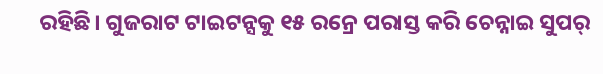ରହିଛି। ଗୁଜରାଟ ଟାଇଟନ୍ସକୁ ୧୫ ରନ୍ରେ ପରାସ୍ତ କରି ଚେନ୍ନାଇ ସୁପର୍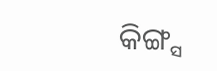କିଙ୍ଗ୍ସ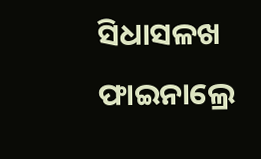ସିଧାସଳଖ ଫାଇନାଲ୍ରେ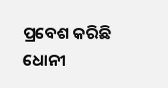ପ୍ରବେଶ କରିଛି ଧୋନୀ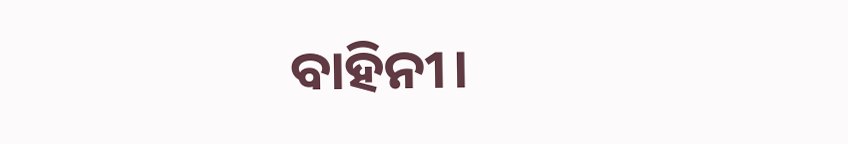ବାହିନୀ।